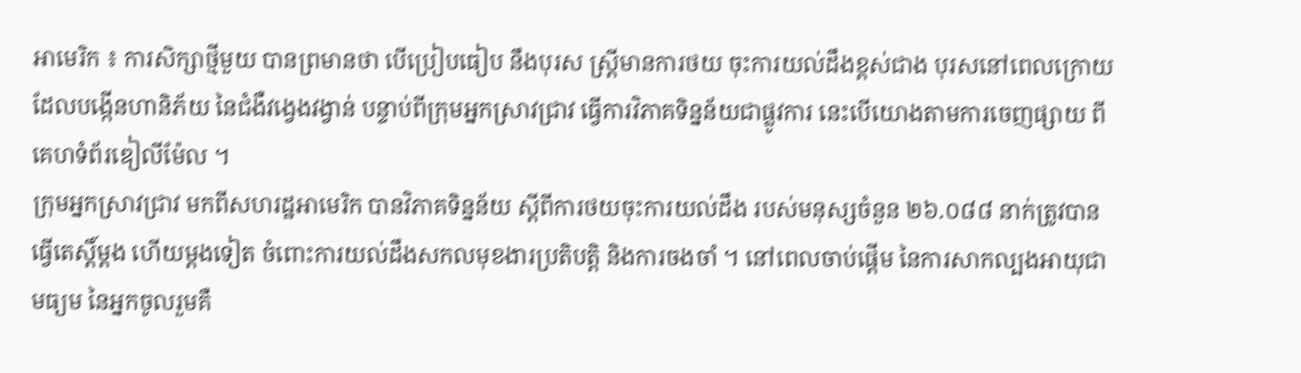អាមេរិក ៖ ការសិក្សាថ្មីមួយ បានព្រមានថា បើប្រៀបធៀប នឹងបុរស ស្ត្រីមានការថយ ចុះការយល់ដឹងខ្ពស់ជាង បុរសនៅពេលក្រោយ ដែលបង្កើនហានិភ័យ នៃជំងឺវង្វេងវង្វាន់ បន្ទាប់ពីក្រុមអ្នកស្រាវជ្រាវ ធ្វើការវិភាគទិន្នន័យជាផ្លូវការ នេះបើយោងតាមការចេញផ្សាយ ពីគេហទំព័រឌៀលីម៉ែល ។
ក្រុមអ្នកស្រាវជ្រាវ មកពីសហរដ្ឋអាមេរិក បានវិភាគទិន្នន័យ ស្តីពីការថយចុះការយល់ដឹង របស់មនុស្សចំនួន ២៦.០៨៨ នាក់ត្រូវបានធ្វើតេស្តិ៍ម្តង ហើយម្តងទៀត ចំពោះការយល់ដឹងសកលមុខងារប្រតិបត្តិ និងការចងចាំ ។ នៅពេលចាប់ផ្តើម នៃការសាកល្បងអាយុជាមធ្យម នៃអ្នកចូលរួមគឺ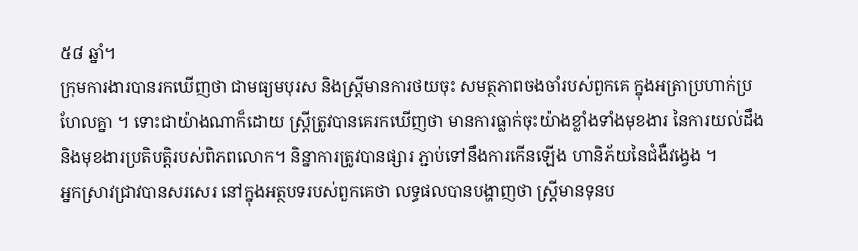៥៨ ឆ្នាំ។
ក្រុមការងារបានរកឃើញថា ជាមធ្យមបុរស និងស្ត្រីមានការថយចុះ សមត្ថភាពចងចាំរបស់ពួកគេ ក្នុងអត្រាប្រហាក់ប្រហែលគ្នា ។ ទោះជាយ៉ាងណាក៏ដោយ ស្ត្រីត្រូវបានគេរកឃើញថា មានការធ្លាក់ចុះយ៉ាងខ្លាំងទាំងមុខងារ នៃការយល់ដឹង និងមុខងារប្រតិបត្តិរបស់ពិភពលោក។ និន្នាការត្រូវបានផ្សារ ភ្ជាប់ទៅនឹងការកើនឡើង ហានិភ័យនៃជំងឺវង្វេង ។
អ្នកស្រាវជ្រាវបានសរសេរ នៅក្នុងអត្ថបទរបស់ពួកគេថា លទ្ធផលបានបង្ហាញថា ស្ត្រីមានទុនប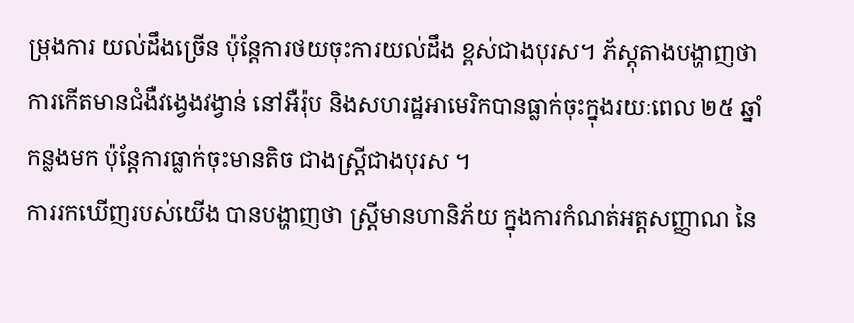ម្រុងការ យល់ដឹងច្រើន ប៉ុន្តែការថយចុះការយល់ដឹង ខ្ពស់ជាងបុរស។ ភ័ស្តុតាងបង្ហាញថា ការកើតមានជំងឺវង្វេងវង្វាន់ នៅអឺរ៉ុប និងសហរដ្ឋអាមេរិកបានធ្លាក់ចុះក្នុងរយៈពេល ២៥ ឆ្នាំកន្លងមក ប៉ុន្តែការធ្លាក់ចុះមានតិច ជាងស្ត្រីជាងបុរស ។
ការរកឃើញរបស់យើង បានបង្ហាញថា ស្ត្រីមានហានិភ័យ ក្នុងការកំណត់អត្តសញ្ញាណ នៃ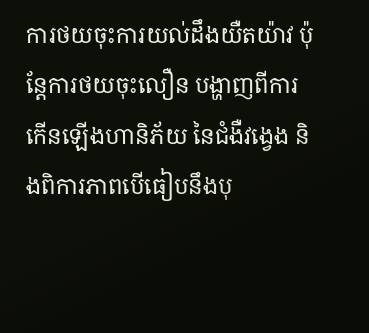ការថយចុះការយល់ដឹងយឺតយ៉ាវ ប៉ុន្តែការថយចុះលឿន បង្ហាញពីការកើនឡើងហានិភ័យ នៃជំងឺវង្វេង និងពិការភាពបើធៀបនឹងបុ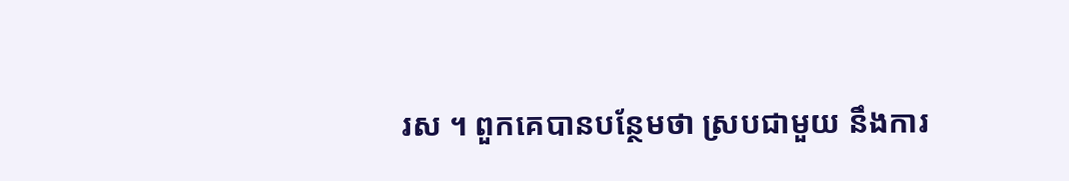រស ។ ពួកគេបានបន្ថែមថា ស្របជាមួយ នឹងការ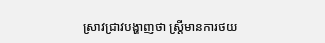ស្រាវជ្រាវបង្ហាញថា ស្ត្រីមានការថយ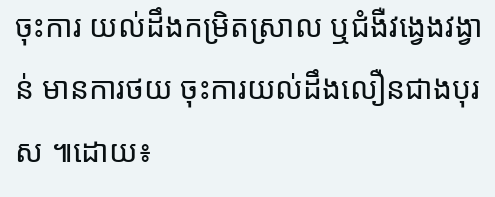ចុះការ យល់ដឹងកម្រិតស្រាល ឬជំងឺវង្វេងវង្វាន់ មានការថយ ចុះការយល់ដឹងលឿនជាងបុរស ៕ដោយ៖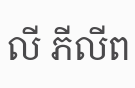លី ភីលីព